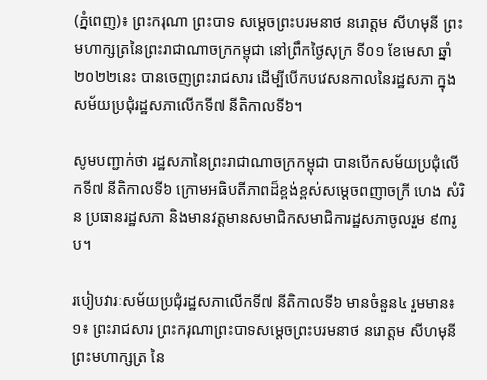(ភ្នំពេញ)៖ ព្រះករុណា ព្រះបាទ សម្តេចព្រះបរមនាថ នរោត្តម សីហមុនី ព្រះមហាក្សត្រនៃព្រះរាជាណាចក្រកម្ពុជា នៅព្រឹកថ្ងៃសុក្រ ទី០១ ខែមេសា ឆ្នាំ២០២២នេះ បានចេញព្រះរាជសារ ដើម្បីបើកបវេសនកាលនៃរដ្ឋសភា ក្នុងសម័យប្រជុំរដ្ឋសភាលើកទី៧ នីតិកាលទី៦។

សូមបញ្ជាក់ថា រដ្ឋសភានៃព្រះរាជាណាចក្រកម្ពុជា បានបើកសម័យប្រជុំលើកទី៧ នីតិកាលទី៦ ក្រោមអធិបតីភាពដ៏ខ្ពង់ខ្ពស់សម្ដេចពញាចក្រី ហេង សំរិន ប្រធានរដ្ឋសភា និងមានវត្តមានសមាជិកសមាជិការដ្ឋសភាចូលរួម ៩៣រូប។

របៀបវារៈសម័យប្រជុំរដ្ឋសភាលើកទី៧ នីតិកាលទី៦ មានចំនួន៤ រួមមាន៖
១៖ ព្រះរាជសារ ព្រះករុណាព្រះបាទសម្តេចព្រះបរមនាថ នរោត្តម សីហមុនី ព្រះមហាក្សត្រ នៃ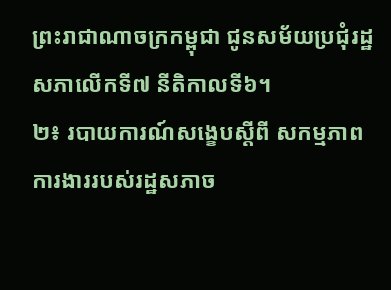ព្រះរាជាណាចក្រកម្ពុជា ជូនសម័យប្រជុំរដ្ឋសភាលើកទី៧ នីតិកាលទី៦។
២៖ របាយការណ៍សង្ខេបស្តីពី សកម្មភាពការងាររបស់រដ្ឋសភាច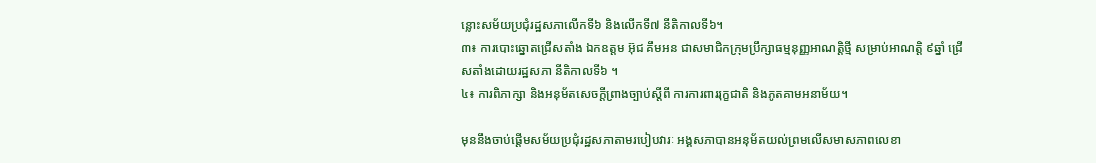ន្លោះសម័យប្រជុំរដ្ឋសភាលើកទី៦ និងលើកទី៧ នីតិកាលទី៦។
៣៖ ការបោះឆ្នោតជ្រើសតាំង ឯកឧត្តម អ៊ុជ គឹមអន ជាសមាជិកក្រុមប្រឹក្សាធម្មនុញ្ញអាណត្តិថ្មី សម្រាប់អាណត្តិ ៩ឆ្នាំ ជ្រើសតាំងដោយរដ្ឋសភា នីតិកាលទី៦ ។
៤៖ ការពិភាក្សា និងអនុម័តសេចក្តីព្រាងច្បាប់ស្តីពី ការការពាររុក្ខជាតិ និងភូតគាមអនាម័យ។

មុននឹងចាប់ផ្តើមសម័យប្រជុំរដ្ឋសភាតាមរបៀបវារៈ អង្គសភាបានអនុម័តយល់ព្រមលើសមាសភាពលេខា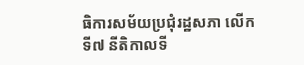ធិការសម័យប្រជុំរដ្ឋសភា លើកទី៧ នីតិកាលទី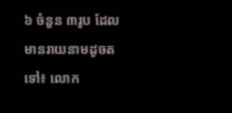៦ ចំនួន ៣រូប ដែលមានរាយនាមដូចតទៅ៖ លោក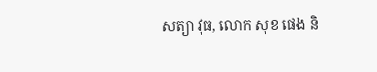សត្យា វុធ, លោក សុខ ផេង និ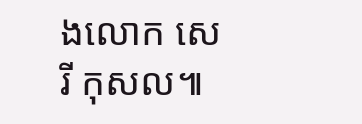ងលោក សេរី កុសល៕